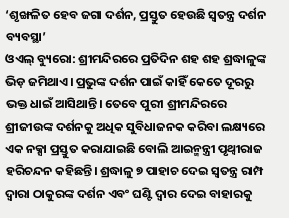‘ଶୃଙ୍ଖଳିତ ହେବ ଜଗା ଦର୍ଶନ, ପ୍ରସ୍ତୁତ ହେଉଛି ସ୍ୱତନ୍ତ୍ର ଦର୍ଶନ ବ୍ୟବସ୍ଥା’
ଓଏଲ୍ ବ୍ୟୁରୋ: ଶ୍ରୀମନ୍ଦିରରେ ପ୍ରତିଦିନ ଶହ ଶହ ଶ୍ରଦ୍ଧାଳୁଙ୍କ ଭିଡ଼ ଜମିଥାଏ। ପ୍ରଭୁଙ୍କ ଦର୍ଶନ ପାଇଁ କାହିଁ କେତେ ଦୂରରୁ ଭକ୍ତ ଧାଇଁ ଆସିଥାନ୍ତି। ତେବେ ପୁରୀ ଶ୍ରୀମନ୍ଦିରରେ ଶ୍ରୀଜୀଉଙ୍କ ଦର୍ଶନକୁ ଅଧିକ ସୁବିଧାଜନକ କରିବା ଲକ୍ଷ୍ୟରେ ଏକ ନକ୍ସା ପ୍ରସ୍ତୁତ କରାଯାଇଛି ବୋଲି ଆଇନ୍ମନ୍ତ୍ରୀ ପୃଥ୍ୱୀରାଜ ହରିଚନ୍ଦନ କହିଛନ୍ତି। ଶ୍ରଦ୍ଧାଳୁ ୭ ପାହାଚ ଦେଇ ସ୍ୱତନ୍ତ୍ର ରାମ୍ପ ଦ୍ୱାରା ଠାକୁରଙ୍କ ଦର୍ଶନ ଏବଂ ଘଣ୍ଟି ଦ୍ୱାର ଦେଇ ବାହାରକୁ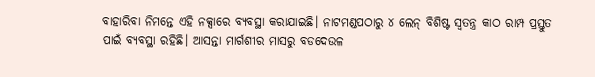ବାହାରିବା ନିମନ୍ତେ ଏହି ନକ୍ସାରେ ବ୍ୟବସ୍ଥା କରାଯାଇଛି। ନାଟମଣ୍ଡପଠାରୁ ୪ ଲେନ୍ ବିଶିଷ୍ଟ ସ୍ୱତନ୍ତ୍ର କାଠ ରାମ୍ପ ପ୍ରସ୍ତୁତ ପାଇଁ ବ୍ୟବସ୍ଥା ରହିଛି। ଆସନ୍ତା ମାର୍ଗଶୀର ମାସରୁ ବଡଦେଉଳ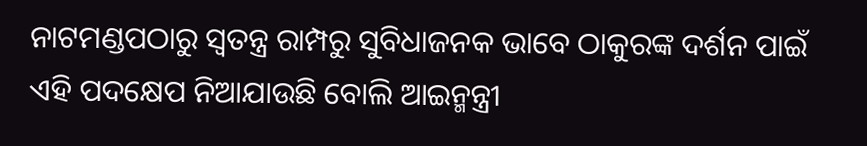ନାଟମଣ୍ଡପଠାରୁ ସ୍ୱତନ୍ତ୍ର ରାମ୍ପରୁ ସୁବିଧାଜନକ ଭାବେ ଠାକୁରଙ୍କ ଦର୍ଶନ ପାଇଁ ଏହି ପଦକ୍ଷେପ ନିଆଯାଉଛି ବୋଲି ଆଇନ୍ମନ୍ତ୍ରୀ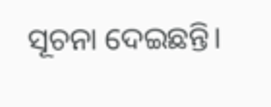ସୂଚନା ଦେଇଛନ୍ତି।